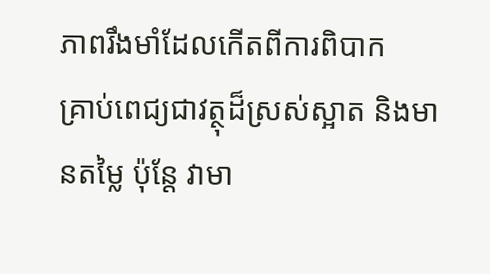ភាពរឹងមាំដែលកើតពីការពិបាក
គ្រាប់ពេជ្យជាវត្ថុដ៏ស្រស់ស្អាត និងមានតម្លៃ ប៉ុន្តែ វាមា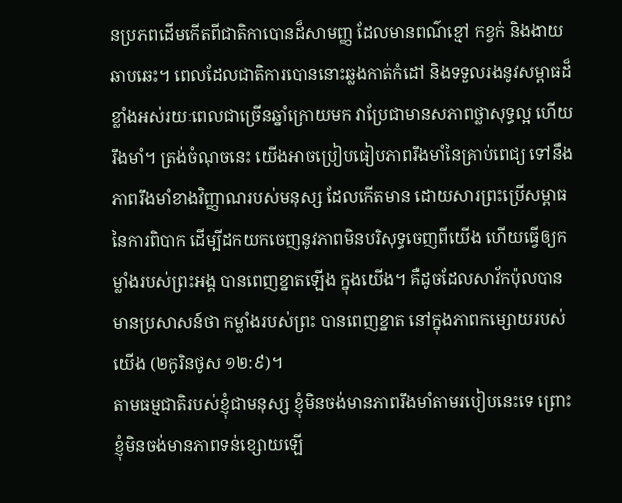នប្រភពដើមកើតពីជាតិកាបោនដ៏សាមញ្ញ ដែលមានពណ៌ខ្មៅ កខ្វក់ និងងាយឆាបឆេះ។ ពេលដែលជាតិការបោននោះឆ្លងកាត់កំដៅ និងទទួលរងនូវសម្ពាធដ៏ខ្លាំងអស់រយៈពេលជាច្រើនឆ្នាំក្រោយមក វាប្រែជាមានសភាពថ្លាសុទ្ធល្អ ហើយរឹងមាំ។ ត្រង់ចំណុចនេះ យើងអាចប្រៀបធៀបភាពរឹងមាំនៃគ្រាប់ពេជ្យ ទៅនឹងភាពរឹងមាំខាងវិញ្ញាណរបស់មនុស្ស ដែលកើតមាន ដោយសារព្រះប្រើសម្ពាធនៃការពិបាក ដើម្បីដកយកចេញនូវភាពមិនបរិសុទ្ធចេញពីយើង ហើយធ្វើឲ្យកម្លាំងរបស់ព្រះអង្គ បានពេញខ្នាតឡើង ក្នុងយើង។ គឺដូចដែលសាវ័កប៉ុលបានមានប្រសាសន៍ថា កម្លាំងរបស់ព្រះ បានពេញខ្នាត នៅក្នុងភាពកម្សោយរបស់យើង (២កូរិនថូស ១២:៩)។
តាមធម្មជាតិរបស់ខ្ញុំជាមនុស្ស ខ្ញុំមិនចង់មានភាពរឹងមាំតាមរបៀបនេះទេ ព្រោះខ្ញុំមិនចង់មានភាពទន់ខ្សោយឡើ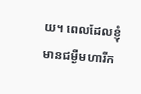យ។ ពេលដែលខ្ញុំមានជម្ងឺមហារីក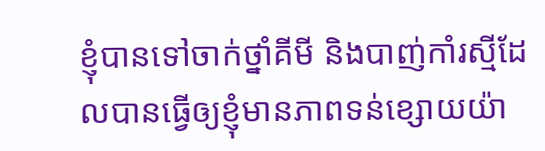ខ្ញុំបានទៅចាក់ថ្នាំគីមី និងបាញ់កាំរស្មីដែលបានធ្វើឲ្យខ្ញុំមានភាពទន់ខ្សោយយ៉ា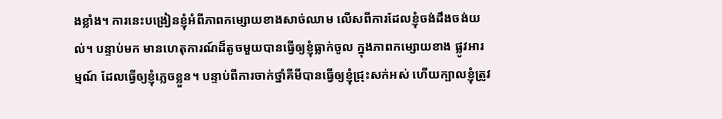ងខ្លាំង។ ការនេះបង្រៀនខ្ញុំអំពីភាពកម្សោយខាងសាច់ឈាម លើសពីការដែលខ្ញុំចង់ដឹងចង់យល់។ បន្ទាប់មក មានហេតុការណ៍ដ៏តូចមួយបានធ្វើឲ្យខ្ញុំធ្លាក់ចូល ក្នុងភាពកម្សោយខាង ផ្លូវអារម្មណ៍ ដែលធ្វើឲ្យខ្ញុំភ្លេចខ្លួន។ បន្ទាប់ពីការចាក់ថ្នាំគីមីបានធ្វើឲ្យខ្ញុំជ្រុះសក់អស់ ហើយក្បាលខ្ញុំត្រូវ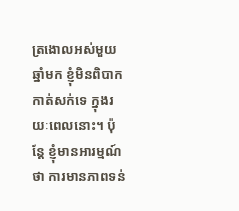ត្រងោលអស់មួយឆ្នាំមក ខ្ញុំមិនពិបាកកាត់សក់ទេ ក្នុងរយៈពេលនោះ។ ប៉ុន្តែ ខ្ញុំមានអារម្មណ៍ថា ការមានភាពទន់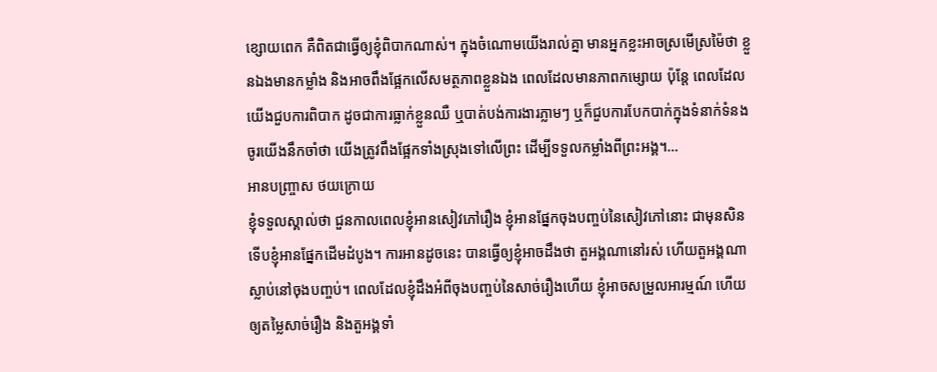ខ្សោយពេក គឺពិតជាធ្វើឲ្យខ្ញុំពិបាកណាស់។ ក្នុងចំណោមយើងរាល់គ្នា មានអ្នកខ្លះអាចស្រមើស្រម៉ៃថា ខ្លួនឯងមានកម្លាំង និងអាចពឹងផ្អែកលើសមត្ថភាពខ្លួនឯង ពេលដែលមានភាពកម្សោយ ប៉ុន្តែ ពេលដែលយើងជួបការពិបាក ដូចជាការធ្លាក់ខ្លួនឈឺ ឬបាត់បង់ការងារភ្លាមៗ ឬក៏ជួបការបែកបាក់ក្នុងទំនាក់ទំនង ចូរយើងនឹកចាំថា យើងត្រូវពឹងផ្អែកទាំងស្រុងទៅលើព្រះ ដើម្បីទទួលកម្លាំងពីព្រះអង្គ។…
អានបញ្ច្រាស ថយក្រោយ
ខ្ញុំទទួលស្គាល់ថា ជួនកាលពេលខ្ញុំអានសៀវភៅរឿង ខ្ញុំអានផ្នែកចុងបញ្ចប់នៃសៀវភៅនោះ ជាមុនសិន ទើបខ្ញុំអានផ្នែកដើមដំបូង។ ការអានដូចនេះ បានធ្វើឲ្យខ្ញុំអាចដឹងថា តួអង្គណានៅរស់ ហើយតួអង្គណាស្លាប់នៅចុងបញ្ចប់។ ពេលដែលខ្ញុំដឹងអំពីចុងបញ្ចប់នៃសាច់រឿងហើយ ខ្ញុំអាចសម្រួលអារម្មណ៍ ហើយឲ្យតម្លៃសាច់រឿង និងតួអង្គទាំ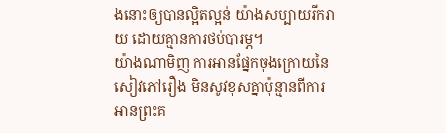ងនោះឲ្យបានល្អិតល្អន់ យ៉ាងសប្បាយរីករាយ ដោយគ្មានការថប់បារម្ភ។
យ៉ាងណាមិញ ការអានផ្នែកចុងក្រោយនៃសៀវភៅរឿង មិនសូវខុសគ្នាប៉ុន្មានពីការអានព្រះគ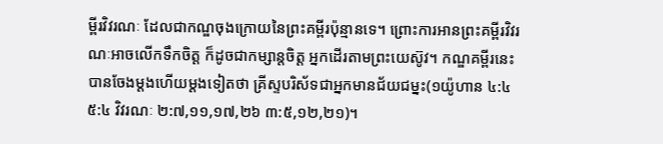ម្ពីរវិវរណៈ ដែលជាកណ្ឌចុងក្រោយនៃព្រះគម្ពីរប៉ុន្មានទេ។ ព្រោះការអានព្រះគម្ពីរវិវរណៈអាចលើកទឹកចិត្ត ក៏ដូចជាកម្សាន្តចិត្ត អ្នកដើរតាមព្រះយេស៊ូវ។ កណ្ឌគម្ពីរនេះបានចែងម្តងហើយម្តងទៀតថា គ្រីស្ទបរិស័ទជាអ្នកមានជ័យជម្នះ(១យ៉ូហាន ៤:៤ ៥:៤ វិវរណៈ ២:៧,១១,១៧,២៦ ៣:៥,១២,២១)។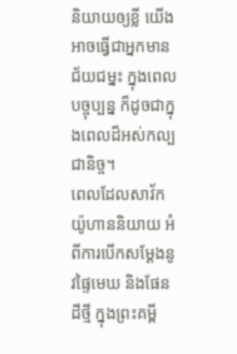និយាយឲ្យខ្លី យើងអាចធ្វើជាអ្នកមានជ័យជម្នះ ក្នុងពេលបច្ចុប្បន្ន ក៏ដូចជាក្នុងពេលដ៏អស់កល្បជានិច្ច។
ពេលដែលសាវ័កយ៉ូហាននិយាយ អំពីការបើកសម្តែងនូវផ្ទៃមេឃ និងផែនដីថ្មី ក្នុងព្រះគម្ពី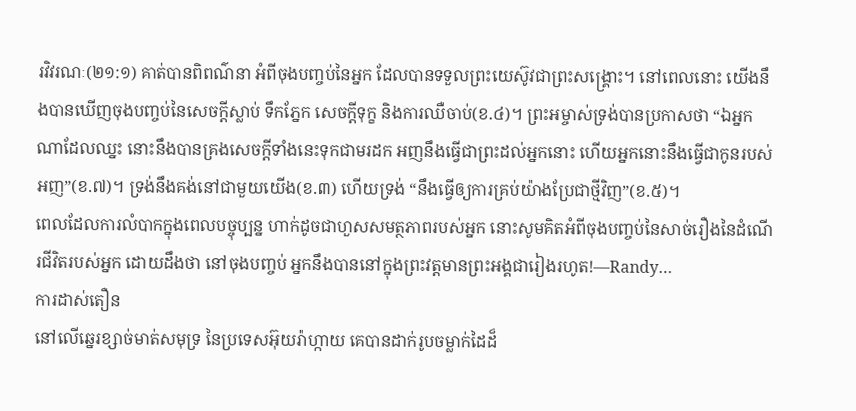រវិវរណៈ(២១:១) គាត់បានពិពណ៌នា អំពីចុងបញ្ចប់នៃអ្នក ដែលបានទទួលព្រះយេស៊ូវជាព្រះសង្រ្គោះ។ នៅពេលនោះ យើងនឹងបានឃើញចុងបញ្ចប់នៃសេចក្តីស្លាប់ ទឹកភ្នែក សេចក្តីទុក្ខ និងការឈឺចាប់(ខ.៤)។ ព្រះអម្ចាស់ទ្រង់បានប្រកាសថា “ឯអ្នកណាដែលឈ្នះ នោះនឹងបានគ្រងសេចក្តីទាំងនេះទុកជាមរដក អញនឹងធ្វើជាព្រះដល់អ្នកនោះ ហើយអ្នកនោះនឹងធ្វើជាកូនរបស់អញ”(ខ.៧)។ ទ្រង់នឹងគង់នៅជាមួយយើង(ខ.៣) ហើយទ្រង់ “នឹងធ្វើឲ្យការគ្រប់យ៉ាងប្រែជាថ្មីវិញ”(ខ.៥)។
ពេលដែលការលំបាកក្នុងពេលបច្ចុប្បន្ន ហាក់ដូចជាហួសសមត្ថភាពរបស់អ្នក នោះសូមគិតអំពីចុងបញ្ចប់នៃសាច់រឿងនៃដំណើរជីវិតរបស់អ្នក ដោយដឹងថា នៅចុងបញ្ចប់ អ្នកនឹងបាននៅក្នុងព្រះវត្តមានព្រះអង្គជារៀងរហូត!—Randy…
ការដាស់តឿន
នៅលើឆ្នេរខ្សាច់មាត់សមុទ្រ នៃប្រទេសអ៊ុយរ៉ាហ្កាយ គេបានដាក់រូបចម្លាក់ដៃដ៏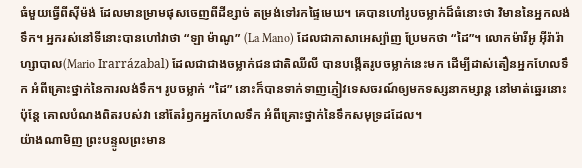ធំមួយធ្វើពីស៊ីម៉ង់ ដែលមានម្រាមផុសចេញពីដីខ្សាច់ តម្រង់ទៅរកផ្ទៃមេឃ។ គេបានហៅរូបចម្លាក់ដ៏ធំនោះថា វិមាននៃអ្នកលង់ទឹក។ អ្នករស់នៅទីនោះបានហៅវាថា “ឡា ម៉ាណូ” (La Mano) ដែលជាភាសាអេស្ប៉ាញ ប្រែមកថា “ដៃ”។ លោកម៉ារីអូ អ៊ីរ៉ារ៉ាហ្សាបាល(Mario Irarrázabal) ដែលជាជាងចម្លាក់ជនជាតិឈីលី បានបង្កើតរូបចម្លាក់នេះមក ដើម្បីដាស់តឿនអ្នកហែលទឹក អំពីគ្រោះថ្នាក់នៃការលង់ទឹក។ រូបចម្លាក់ “ដៃ” នោះក៏បានទាក់ទាញភ្ញៀវទេសចរណ៍ឲ្យមកទស្សនាកម្សាន្ត នៅមាត់ឆ្នេរនោះ ប៉ុន្តែ គោលបំណងពិតរបស់វា នៅតែរំឭកអ្នកហែលទឹក អំពីគ្រោះថ្នាក់នៃទឹកសមុទ្រដដែល។
យ៉ាងណាមិញ ព្រះបន្ទូលព្រះមាន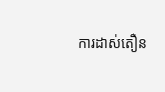ការដាស់តឿន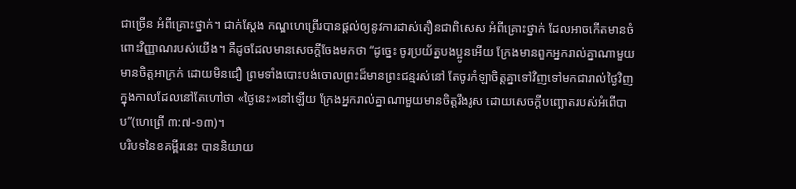ជាច្រើន អំពីគ្រោះថ្នាក់។ ជាក់ស្តែង កណ្ឌហេព្រើរបានផ្តល់ឲ្យនូវការដាស់តឿនជាពិសេស អំពីគ្រោះថ្នាក់ ដែលអាចកើតមានចំពោះវិញ្ញាណរបស់យើង។ គឺដូចដែលមានសេចក្តីចែងមកថា “ដូច្នេះ ចូរប្រយ័ត្នបងប្អូនអើយ ក្រែងមានពួកអ្នករាល់គ្នាណាមួយ មានចិត្តអាក្រក់ ដោយមិនជឿ ព្រមទាំងបោះបង់ចោលព្រះដ៏មានព្រះជន្មរស់នៅ តែចូរកំឡាចិត្តគ្នាទៅវិញទៅមកជារាល់ថ្ងៃវិញ ក្នុងកាលដែលនៅតែហៅថា «ថ្ងៃនេះ»នៅឡើយ ក្រែងអ្នករាល់គ្នាណាមួយមានចិត្តរឹងរូស ដោយសេចក្តីបញ្ឆោតរបស់អំពើបាប”(ហេព្រើ ៣:៧-១៣)។
បរិបទនៃខគម្ពីរនេះ បាននិយាយ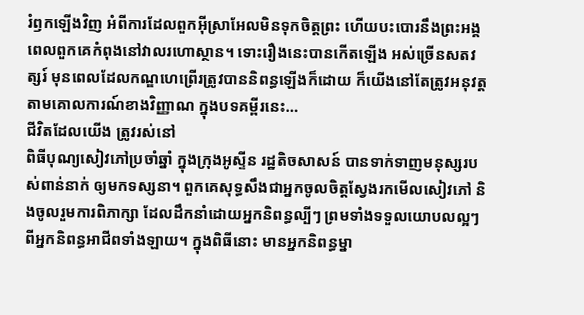រំឭកឡើងវិញ អំពីការដែលពួកអ៊ីស្រាអែលមិនទុកចិត្តព្រះ ហើយបះបោរនឹងព្រះអង្គ ពេលពួកគេកំពុងនៅវាលរហោស្ថាន។ ទោះរឿងនេះបានកើតឡើង អស់ច្រើនសតវត្សរ៍ មុនពេលដែលកណ្ឌហេព្រើរត្រូវបាននិពន្ធឡើងក៏ដោយ ក៏យើងនៅតែត្រូវអនុវត្តតាមគោលការណ៍ខាងវិញ្ញាណ ក្នុងបទគម្ពីរនេះ…
ជីវិតដែលយើង ត្រូវរស់នៅ
ពិធីបុណ្យសៀវភៅប្រចាំឆ្នាំ ក្នុងក្រុងអូស្ទីន រដ្ឋតិចសាសន៍ បានទាក់ទាញមនុស្សរបស់ពាន់នាក់ ឲ្យមកទស្សនា។ ពួកគេសុទ្ធសឹងជាអ្នកចូលចិត្តស្វែងរកមើលសៀវភៅ និងចូលរួមការពិភាក្សា ដែលដឹកនាំដោយអ្នកនិពន្ធល្បីៗ ព្រមទាំងទទួលយោបលល្អៗពីអ្នកនិពន្ធអាជីពទាំងឡាយ។ ក្នុងពិធីនោះ មានអ្នកនិពន្ធម្នា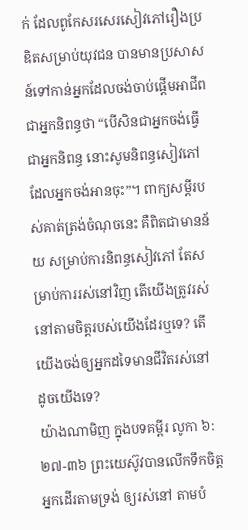ក់ ដែលពូកែសរសេរសៀវភៅរឿងប្រឌិតសម្រាប់យុវជន បានមានប្រសាសន៍ទៅកាន់អ្នកដែលចង់ចាប់ផ្តើមអាជីពជាអ្នកនិពន្ធថា “បើសិនជាអ្នកចង់ធ្វើជាអ្នកនិពន្ធ នោះសូមនិពន្ធសៀវភៅ ដែលអ្នកចង់អានចុះ”។ ពាក្យសម្តីរបស់គាត់ត្រង់ចំណុចនេះ គឺពិតជាមានន័យ សម្រាប់ការនិពន្ធសៀវភៅ តែសម្រាប់ការរស់នៅវិញ តើយើងត្រូវរស់នៅតាមចិត្តរបស់យើងដែរឬទេ? តើយើងចង់ឲ្យអ្នកដទៃមានជីវិតរស់នៅ ដូចយើងទេ?
យ៉ាងណាមិញ ក្នុងបទគម្ពីរ លូកា ៦:២៧-៣៦ ព្រះយេស៊ូវបានលើកទឹកចិត្តអ្នកដើរតាមទ្រង់ ឲ្យរស់នៅ តាមបំ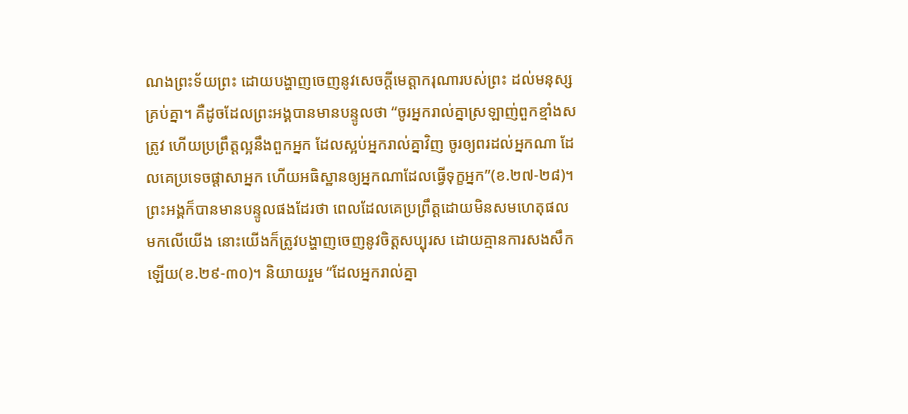ណងព្រះទ័យព្រះ ដោយបង្ហាញចេញនូវសេចក្តីមេត្តាករុណារបស់ព្រះ ដល់មនុស្សគ្រប់គ្នា។ គឺដូចដែលព្រះអង្គបានមានបន្ទូលថា “ចូរអ្នករាល់គ្នាស្រឡាញ់ពួកខ្មាំងសត្រូវ ហើយប្រព្រឹត្តល្អនឹងពួកអ្នក ដែលស្អប់អ្នករាល់គ្នាវិញ ចូរឲ្យពរដល់អ្នកណា ដែលគេប្រទេចផ្តាសាអ្នក ហើយអធិស្ឋានឲ្យអ្នកណាដែលធ្វើទុក្ខអ្នក”(ខ.២៧-២៨)។ ព្រះអង្គក៏បានមានបន្ទូលផងដែរថា ពេលដែលគេប្រព្រឹត្តដោយមិនសមហេតុផល មកលើយើង នោះយើងក៏ត្រូវបង្ហាញចេញនូវចិត្តសប្បុរស ដោយគ្មានការសងសឹកឡើយ(ខ.២៩-៣០)។ និយាយរួម “ដែលអ្នករាល់គ្នា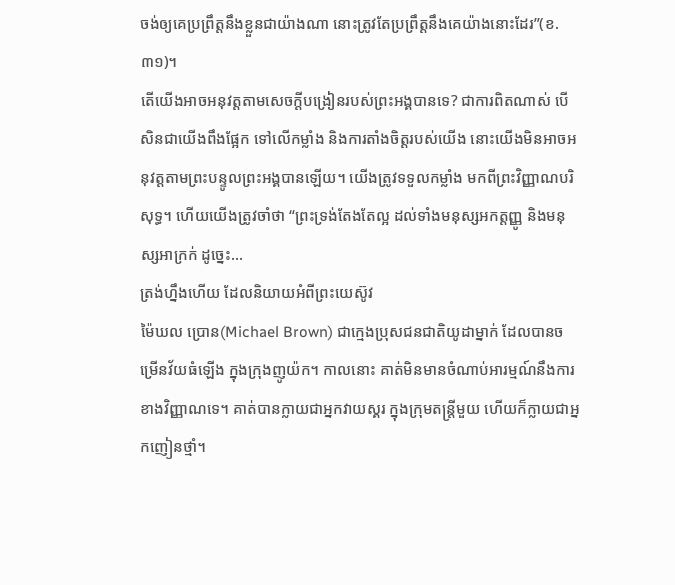ចង់ឲ្យគេប្រព្រឹត្តនឹងខ្លួនជាយ៉ាងណា នោះត្រូវតែប្រព្រឹត្តនឹងគេយ៉ាងនោះដែរ”(ខ.៣១)។
តើយើងអាចអនុវត្តតាមសេចក្តីបង្រៀនរបស់ព្រះអង្គបានទេ? ជាការពិតណាស់ បើសិនជាយើងពឹងផ្អែក ទៅលើកម្លាំង និងការតាំងចិត្តរបស់យើង នោះយើងមិនអាចអនុវត្តតាមព្រះបន្ទូលព្រះអង្គបានឡើយ។ យើងត្រូវទទួលកម្លាំង មកពីព្រះវិញ្ញាណបរិសុទ្ធ។ ហើយយើងត្រូវចាំថា “ព្រះទ្រង់តែងតែល្អ ដល់ទាំងមនុស្សអកត្តញ្ញូ និងមនុស្សអាក្រក់ ដូច្នេះ…
ត្រង់ហ្នឹងហើយ ដែលនិយាយអំពីព្រះយេស៊ូវ
ម៉ៃឃល ប្រោន(Michael Brown) ជាក្មេងប្រុសជនជាតិយូដាម្នាក់ ដែលបានចម្រើនវ័យធំឡើង ក្នុងក្រុងញូយ៉ក។ កាលនោះ គាត់មិនមានចំណាប់អារម្មណ៍នឹងការខាងវិញ្ញាណទេ។ គាត់បានក្លាយជាអ្នកវាយស្គរ ក្នុងក្រុមតន្រ្តីមួយ ហើយក៏ក្លាយជាអ្នកញៀនថ្មាំ។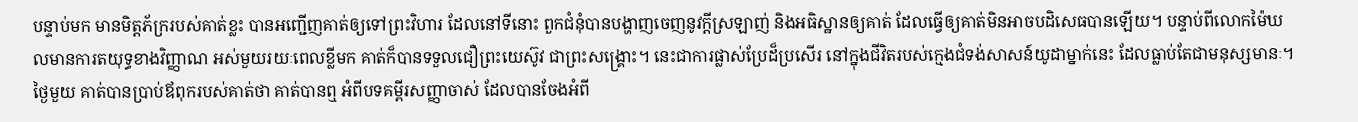បន្ទាប់មក មានមិត្តភ័ក្ររបស់គាត់ខ្លះ បានអញ្ជើញគាត់ឲ្យទៅព្រះវិហារ ដែលនៅទីនោះ ពួកជំនុំបានបង្ហាញចេញនូវក្តីស្រឡាញ់ និងអធិស្ឋានឲ្យគាត់ ដែលធ្វើឲ្យគាត់មិនអាចបដិសេធបានឡើយ។ បន្ទាប់ពីលោកម៉ៃឃលមានការតយុទ្ធខាងវិញ្ញាណ អស់មួយរយៈពេលខ្លីមក គាត់ក៏បានទទួលជឿព្រះយេស៊ូវ ជាព្រះសង្គ្រោះ។ នេះជាការផ្លាស់ប្រែដ៏ប្រសើរ នៅក្នុងជីវិតរបស់ក្មេងជំទង់សាសន៍យូដាម្នាក់នេះ ដែលធ្លាប់តែជាមនុស្សមានៈ។ ថ្ងៃមួយ គាត់បានប្រាប់ឪពុករបស់គាត់ថា គាត់បានឮ អំពីបទគម្ពីរសញ្ញាចាស់ ដែលបានចែងអំពី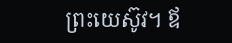ព្រះយេស៊ូវ។ ឪ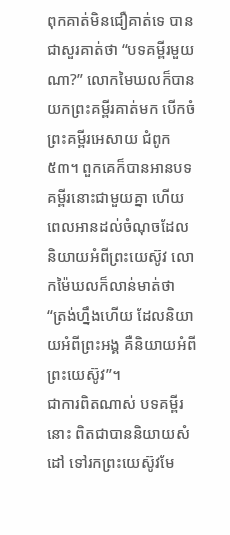ពុកគាត់មិនជឿគាត់ទេ បានជាសួរគាត់ថា “បទគម្ពីរមួយណា?” លោកមៃឃលក៏បានយកព្រះគម្ពីរគាត់មក បើកចំព្រះគម្ពីរអេសាយ ជំពូក៥៣។ ពួកគេក៏បានអានបទគម្ពីរនោះជាមួយគ្នា ហើយពេលអានដល់ចំណុចដែលនិយាយអំពីព្រះយេស៊ូវ លោកម៉ៃឃលក៏លាន់មាត់ថា “ត្រង់ហ្នឹងហើយ ដែលនិយាយអំពីព្រះអង្គ គឺនិយាយអំពីព្រះយេស៊ូវ”។
ជាការពិតណាស់ បទគម្ពីរនោះ ពិតជាបាននិយាយសំដៅ ទៅរកព្រះយេស៊ូវមែ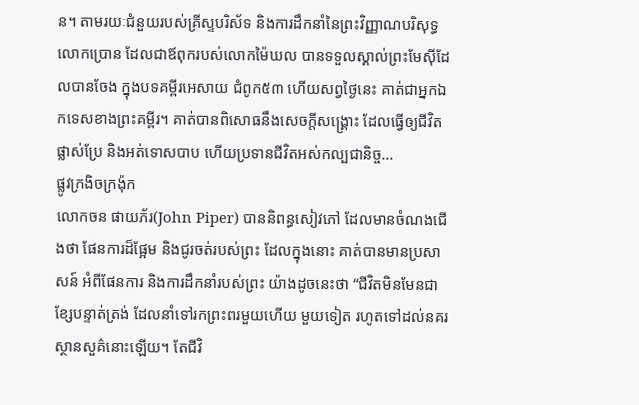ន។ តាមរយៈជំនួយរបស់គ្រីស្ទបរិស័ទ និងការដឹកនាំនៃព្រះវិញ្ញាណបរិសុទ្ធ លោកប្រោន ដែលជាឪពុករបស់លោកម៉ៃឃល បានទទួលស្គាល់ព្រះមែស៊ីដែលបានចែង ក្នុងបទគម្ពីរអេសាយ ជំពូក៥៣ ហើយសព្វថ្ងៃនេះ គាត់ជាអ្នកឯកទេសខាងព្រះគម្ពីរ។ គាត់បានពិសោធនឹងសេចក្តីសង្រ្គោះ ដែលធ្វើឲ្យជីវិតផ្លាស់ប្រែ និងអត់ទោសបាប ហើយប្រទានជីវិតអស់កល្បជានិច្ច…
ផ្លូវក្រងិចក្រង៉ុក
លោកចន ផាយភ័រ(John Piper) បាននិពន្ធសៀវភៅ ដែលមានចំណងជើងថា ផែនការដ៏ផ្អែម និងជូរចត់របស់ព្រះ ដែលក្នុងនោះ គាត់បានមានប្រសាសន៍ អំពីផែនការ និងការដឹកនាំរបស់ព្រះ យ៉ាងដូចនេះថា “ជីវិតមិនមែនជាខ្សែបន្ទាត់ត្រង់ ដែលនាំទៅរកព្រះពរមួយហើយ មួយទៀត រហូតទៅដល់នគរស្ថានសួគ៌នោះឡើយ។ តែជីវិ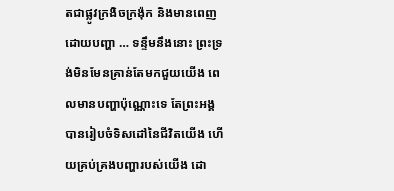តជាផ្លូវក្រងិចក្រង៉ុក និងមានពេញដោយបញ្ហា … ទន្ទឹមនឹងនោះ ព្រះទ្រង់មិនមែនគ្រាន់តែមកជួយយើង ពេលមានបញ្ហាប៉ុណ្ណោះទេ តែព្រះអង្គបានរៀបចំទិសដៅនៃជីវិតយើង ហើយគ្រប់គ្រងបញ្ហារបស់យើង ដោ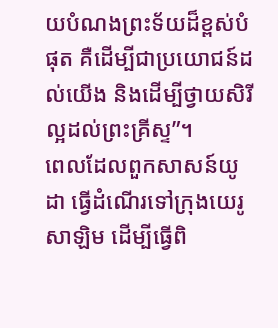យបំណងព្រះទ័យដ៏ខ្ពស់បំផុត គឺដើម្បីជាប្រយោជន៍ដល់យើង និងដើម្បីថ្វាយសិរីល្អដល់ព្រះគ្រីស្ទ”។
ពេលដែលពួកសាសន៍យូដា ធ្វើដំណើរទៅក្រុងយេរូសាឡិម ដើម្បីធ្វើពិ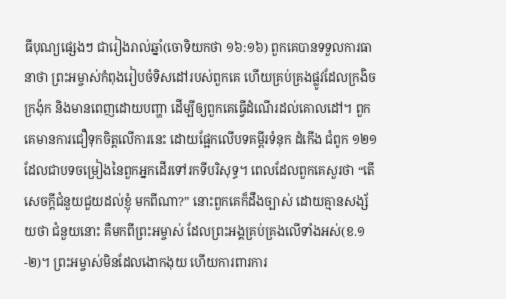ធីបុណ្យផ្សេងៗ ជារៀងរាល់ឆ្នាំ(ចោទិយកថា ១៦:១៦) ពួកគេបានទទួលការធានាថា ព្រះអម្ចាស់កំពុងរៀបចំទិសដៅរបស់ពួកគេ ហើយគ្រប់គ្រងផ្លូវដែលក្រងិចក្រង៉ុក និងមានពេញដោយបញ្ហា ដើម្បីឲ្យពួកគេធ្វើដំណើរដល់គោលដៅ។ ពួកគេមានការជឿទុកចិត្តលើការនេះ ដោយផ្អែកលើបទគម្ពីរទំនុក ដំកើង ជំពូក ១២១ ដែលជាបទចម្រៀងនៃពួកអ្នកដើរទៅរកទីបរិសុទ្ធ។ ពេលដែលពួកគេសួរថា “តើសេចក្តីជំនួយជួយដល់ខ្ញុំ មកពីណា?” នោះពួកគេក៏ដឹងច្បាស់ ដោយគ្មានសង្ស័យថា ជំនួយនោះ គឺមកពីព្រះអម្ចាស់ ដែលព្រះអង្គគ្រប់គ្រងលើទាំងអស់(ខ.១-២)។ ព្រះអម្ចាស់មិនដែលងោកងុយ ហើយការពារការ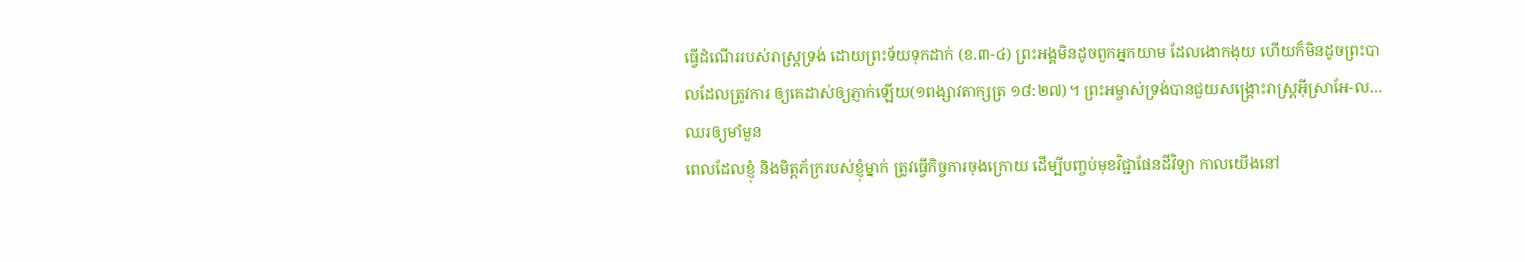ធ្វើដំណើររបស់រាស្រ្តទ្រង់ ដោយព្រះទ័យទុកដាក់ (ខ.៣-៤) ព្រះអង្គមិនដូចពួកអ្នកយាម ដែលងោកងុយ ហើយក៏មិនដូចព្រះបាលដែលត្រូវការ ឲ្យគេដាស់ឲ្យភ្ញាក់ឡើយ(១ពង្សាវតាក្សត្រ ១៨:២៧)។ ព្រះអម្ចាស់ទ្រង់បានជួយសង្រ្គោះរាស្រ្តអ៊ីស្រាអែ-ល…
ឈរឲ្យមាំមួន
ពេលដែលខ្ញុំ និងមិត្តភ័ក្ររបស់ខ្ញុំម្នាក់ ត្រូវធ្វើកិច្ចការចុងក្រោយ ដើម្បីបញ្ចប់មុខវិជ្ជាផែនដីវិទ្យា កាលយើងនៅ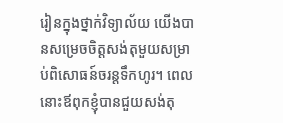រៀនក្នុងថ្នាក់វិទ្យាល័យ យើងបានសម្រេចចិត្តសង់តុមួយសម្រាប់ពិសោធន៍ចរន្តទឹកហូរ។ ពេលនោះឪពុកខ្ញុំបានជួយសង់តុ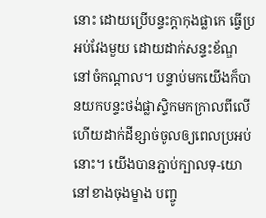នោះ ដោយប្រើបន្ទះក្តាកុងផ្លាកេ ធ្វើប្រអប់វែងមួយ ដោយដាក់សន្ទះខ័ណ្ឌនៅចំកណ្តាល។ បន្ទាប់មកយើងក៏បានយកបន្ទះថង់ផ្លាស្ទិកមកក្រាលពីលើ ហើយដាក់ដីខ្សាច់ចូលឲ្យពេលប្រអប់នោះ។ យើងបានភ្ជាប់ក្បាលទុ-យោនៅខាងចុងម្ខាង បញ្ចូ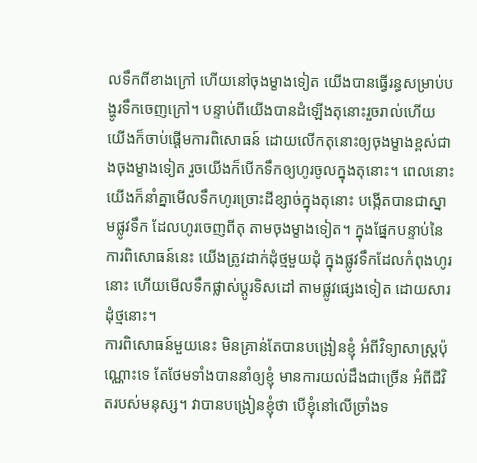លទឹកពីខាងក្រៅ ហើយនៅចុងម្ខាងទៀត យើងបានធ្វើរន្ធសម្រាប់បង្ហូរទឹកចេញក្រៅ។ បន្ទាប់ពីយើងបានដំឡើងតុនោះរួចរាល់ហើយ យើងក៏ចាប់ផ្តើមការពិសោធន៍ ដោយលើកតុនោះឲ្យចុងម្ខាងខ្ពស់ជាងចុងម្ខាងទៀត រួចយើងក៏បើកទឹកឲ្យហូរចូលក្នុងតុនោះ។ ពេលនោះ យើងក៏នាំគ្នាមើលទឹកហូរច្រោះដីខ្សាច់ក្នុងតុនោះ បង្កើតបានជាស្នាមផ្លូវទឹក ដែលហូរចេញពីតុ តាមចុងម្ខាងទៀត។ ក្នុងផ្នែកបន្ទាប់នៃការពិសោធន៍នេះ យើងត្រូវដាក់ដុំថ្មមួយដុំ ក្នុងផ្លូវទឹកដែលកំពុងហូរនោះ ហើយមើលទឹកផ្លាស់ប្តូរទិសដៅ តាមផ្លូវផ្សេងទៀត ដោយសារដុំថ្មនោះ។
ការពិសោធន៍មួយនេះ មិនគ្រាន់តែបានបង្រៀនខ្ញុំ អំពីវិទ្យាសាស្រ្តប៉ុណ្ណោះទេ តែថែមទាំងបាននាំឲ្យខ្ញុំ មានការយល់ដឹងជាច្រើន អំពីជីវិតរបស់មនុស្ស។ វាបានបង្រៀនខ្ញុំថា បើខ្ញុំនៅលើច្រាំងទ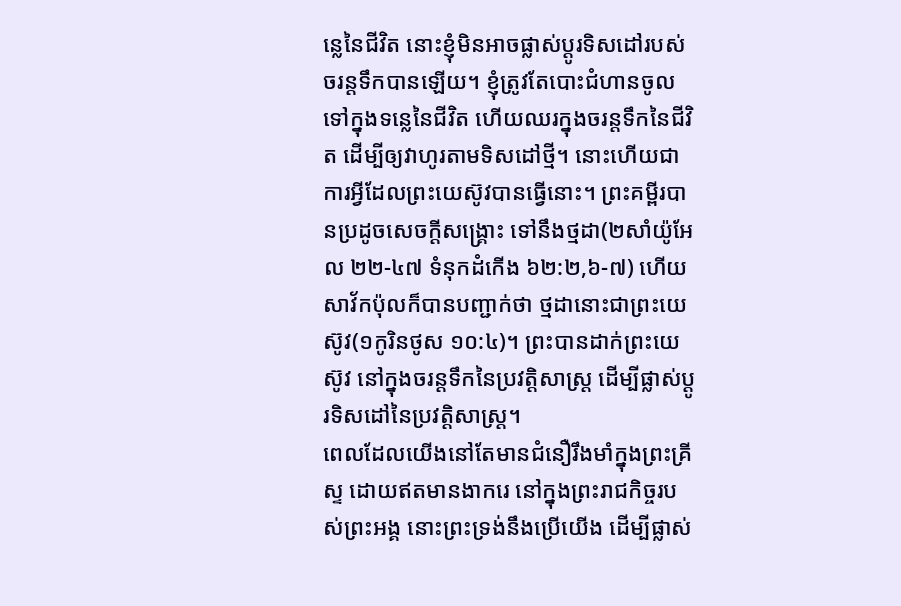ន្លេនៃជីវិត នោះខ្ញុំមិនអាចផ្លាស់ប្តូរទិសដៅរបស់ចរន្តទឹកបានឡើយ។ ខ្ញុំត្រូវតែបោះជំហានចូលទៅក្នុងទន្លេនៃជីវិត ហើយឈរក្នុងចរន្តទឹកនៃជីវិត ដើម្បីឲ្យវាហូរតាមទិសដៅថ្មី។ នោះហើយជាការអ្វីដែលព្រះយេស៊ូវបានធ្វើនោះ។ ព្រះគម្ពីរបានប្រដូចសេចក្តីសង្រ្គោះ ទៅនឹងថ្មដា(២សាំយ៉ូអែល ២២-៤៧ ទំនុកដំកើង ៦២:២,៦-៧) ហើយសាវ័កប៉ុលក៏បានបញ្ជាក់ថា ថ្មដានោះជាព្រះយេស៊ូវ(១កូរិនថូស ១០:៤)។ ព្រះបានដាក់ព្រះយេស៊ូវ នៅក្នុងចរន្តទឹកនៃប្រវត្តិសាស្រ្ត ដើម្បីផ្លាស់ប្តូរទិសដៅនៃប្រវត្តិសាស្រ្ត។
ពេលដែលយើងនៅតែមានជំនឿរឹងមាំក្នុងព្រះគ្រីស្ទ ដោយឥតមានងាករេ នៅក្នុងព្រះរាជកិច្ចរបស់ព្រះអង្គ នោះព្រះទ្រង់នឹងប្រើយើង ដើម្បីផ្លាស់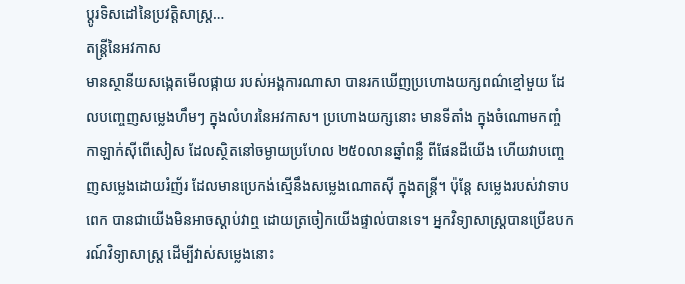ប្តូរទិសដៅនៃប្រវត្តិសាស្រ្ត…
តន្រ្តីនៃអវកាស
មានស្ថានីយសង្កេតមើលផ្កាយ របស់អង្គការណាសា បានរកឃើញប្រហោងយក្សពណ៌ខ្មៅមួយ ដែលបញ្ចេញសម្លេងហឹមៗ ក្នុងលំហរនៃអវកាស។ ប្រហោងយក្សនោះ មានទីតាំង ក្នុងចំណោមកញ្ចំកាឡាក់ស៊ីពើសៀស ដែលស្ថិតនៅចម្ងាយប្រហែល ២៥០លានឆ្នាំពន្លឺ ពីផែនដីយើង ហើយវាបញ្ចេញសម្លេងដោយរំញ័រ ដែលមានប្រេកង់ស្មើនឹងសម្លេងណោតស៊ី ក្នុងតន្រ្តី។ ប៉ុន្តែ សម្លេងរបស់វាទាបពេក បានជាយើងមិនអាចស្តាប់វាឮ ដោយត្រចៀកយើងផ្ទាល់បានទេ។ អ្នកវិទ្យាសាស្រ្តបានប្រើឧបករណ៍វិទ្យាសាស្រ្ត ដើម្បីវាស់សម្លេងនោះ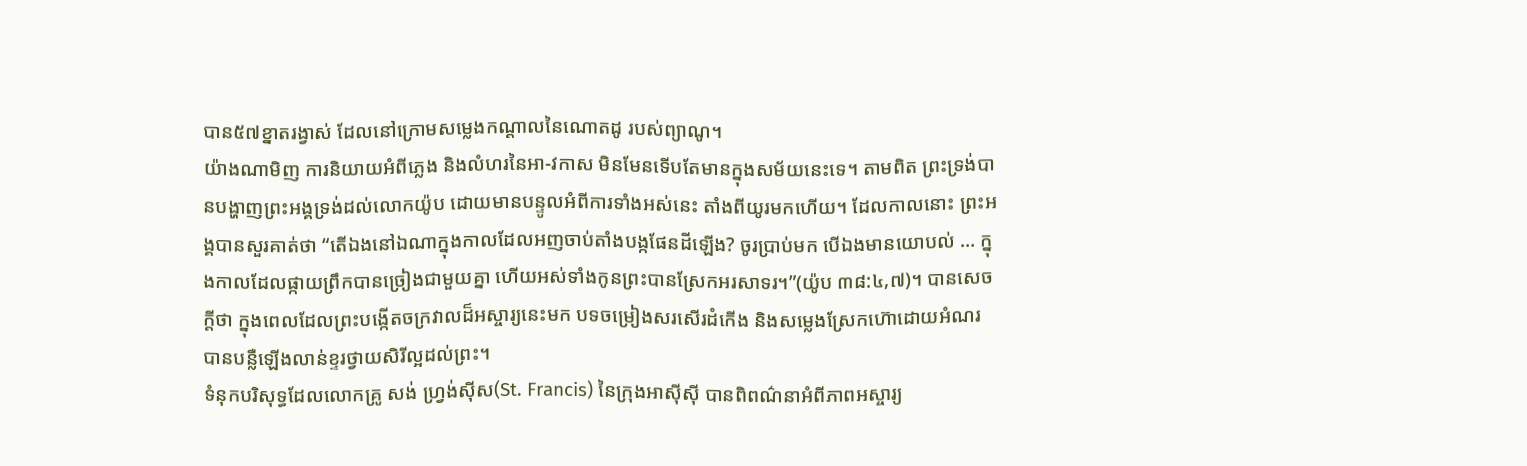បាន៥៧ខ្នាតរង្វាស់ ដែលនៅក្រោមសម្លេងកណ្តាលនៃណោតដូ របស់ព្យាណូ។
យ៉ាងណាមិញ ការនិយាយអំពីភ្លេង និងលំហរនៃអា-វកាស មិនមែនទើបតែមានក្នុងសម័យនេះទេ។ តាមពិត ព្រះទ្រង់បានបង្ហាញព្រះអង្គទ្រង់ដល់លោកយ៉ូប ដោយមានបន្ទូលអំពីការទាំងអស់នេះ តាំងពីយូរមកហើយ។ ដែលកាលនោះ ព្រះអង្គបានសួរគាត់ថា “តើឯងនៅឯណាក្នុងកាលដែលអញចាប់តាំងបង្កផែនដីឡើង? ចូរប្រាប់មក បើឯងមានយោបល់ … ក្នុងកាលដែលផ្កាយព្រឹកបានច្រៀងជាមួយគ្នា ហើយអស់ទាំងកូនព្រះបានស្រែកអរសាទរ។”(យ៉ូប ៣៨:៤,៧)។ បានសេចក្តីថា ក្នុងពេលដែលព្រះបង្កើតចក្រវាលដ៏អស្ចារ្យនេះមក បទចម្រៀងសរសើរដំកើង និងសម្លេងស្រែកហ៊ោដោយអំណរ បានបន្លឺឡើងលាន់ខ្ទរថ្វាយសិរីល្អដល់ព្រះ។
ទំនុកបរិសុទ្ធដែលលោកគ្រូ សង់ ហ្រ្វង់ស៊ីស(St. Francis) នៃក្រុងអាស៊ីស៊ី បានពិពណ៌នាអំពីភាពអស្ចារ្យ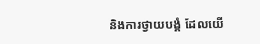និងការថ្វាយបង្គំ ដែលយើ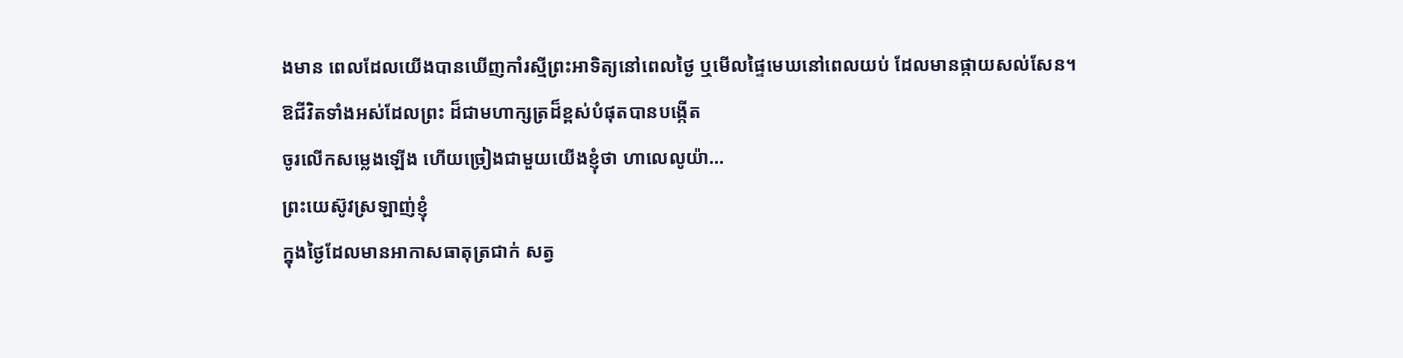ងមាន ពេលដែលយើងបានឃើញកាំរស្មីព្រះអាទិត្យនៅពេលថ្ងៃ ឬមើលផ្ទៃមេឃនៅពេលយប់ ដែលមានផ្កាយសល់សែន។
ឱជីវិតទាំងអស់ដែលព្រះ ដ៏ជាមហាក្សត្រដ៏ខ្ពស់បំផុតបានបង្កើត
ចូរលើកសម្លេងឡើង ហើយច្រៀងជាមួយយើងខ្ញុំថា ហាលេលូយ៉ា…
ព្រះយេស៊ូវស្រឡាញ់ខ្ញុំ
ក្នុងថ្ងៃដែលមានអាកាសធាតុត្រជាក់ សត្វ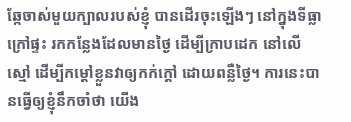ឆ្កែចាស់មួយក្បាលរបស់ខ្ញុំ បានដើរចុះឡើងៗ នៅក្នុងទីធ្លាក្រៅផ្ទះ រកកន្លែងដែលមានថ្ងៃ ដើម្បីក្រាបដេក នៅលើស្មៅ ដើម្បីកម្តៅខ្លួនវាឲ្យកក់ក្តៅ ដោយពន្លឺថ្ងៃ។ ការនេះបានធ្វើឲ្យខ្ញុំនឹកចាំថា យើង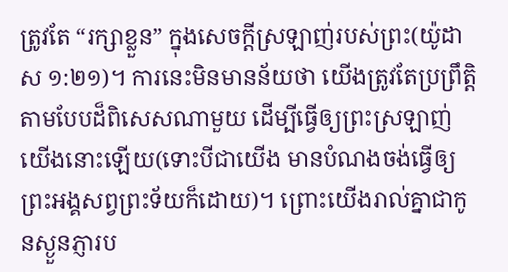ត្រូវតែ “រក្សាខ្លួន” ក្នុងសេចក្តីស្រឡាញ់របស់ព្រះ(យ៉ូដាស ១:២១)។ ការនេះមិនមានន័យថា យើងត្រូវតែប្រព្រឹត្តិតាមបែបដ៏ពិសេសណាមួយ ដើម្បីធ្វើឲ្យព្រះស្រឡាញ់យើងនោះឡើយ(ទោះបីជាយើង មានបំណងចង់ធ្វើឲ្យព្រះអង្គសព្វព្រះទ័យក៏ដោយ)។ ព្រោះយើងរាល់គ្នាជាកូនស្ងួនភ្ញារប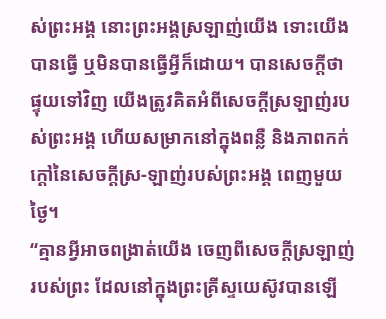ស់ព្រះអង្គ នោះព្រះអង្គស្រឡាញ់យើង ទោះយើងបានធ្វើ ឬមិនបានធ្វើអ្វីក៏ដោយ។ បានសេចក្តីថា ផ្ទុយទៅវិញ យើងត្រូវគិតអំពីសេចក្តីស្រឡាញ់របស់ព្រះអង្គ ហើយសម្រាកនៅក្នុងពន្លឺ និងភាពកក់ក្តៅនៃសេចក្តីស្រ-ឡាញ់របស់ព្រះអង្គ ពេញមួយថ្ងៃ។
“គ្មានអ្វីអាចពង្រាត់យើង ចេញពីសេចក្តីស្រឡាញ់របស់ព្រះ ដែលនៅក្នុងព្រះគ្រីស្ទយេស៊ូវបានឡើ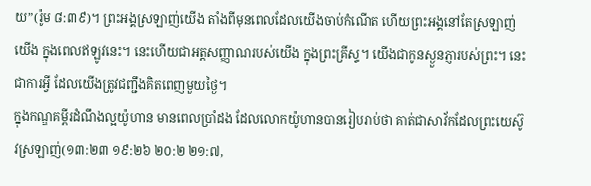យ”(រ៉ូម ៨:៣៩)។ ព្រះអង្គស្រឡាញ់យើង តាំងពីមុនពេលដែលយើងចាប់កំណើត ហើយព្រះអង្គនៅតែស្រឡាញ់យើង ក្នុងពេលឥឡូវនេះ។ នេះហើយជាអត្តសញ្ញាណរបស់យើង ក្នុងព្រះគ្រីស្ទ។ យើងជាកូនស្ងួនភ្ញារបស់ព្រះ។ នេះជាការអ្វី ដែលយើងត្រូវជញ្ជឹងគិតពេញមួយថ្ងៃ។
ក្នុងកណ្ឌគម្ពីរដំណឹងល្អយ៉ូហាន មានពេលប្រាំដង ដែលលោកយ៉ូហានបានរៀបរាប់ថា គាត់ជាសាវ័កដែលព្រះយេស៊ូវស្រឡាញ់(១៣:២៣ ១៩:២៦ ២០:២ ២១:៧,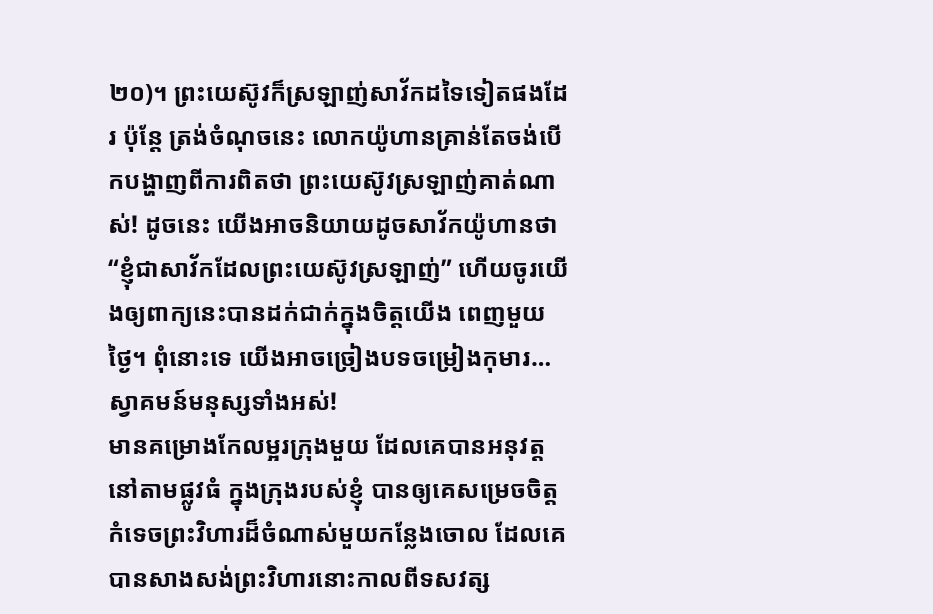២០)។ ព្រះយេស៊ូវក៏ស្រឡាញ់សាវ័កដទៃទៀតផងដែរ ប៉ុន្តែ ត្រង់ចំណុចនេះ លោកយ៉ូហានគ្រាន់តែចង់បើកបង្ហាញពីការពិតថា ព្រះយេស៊ូវស្រឡាញ់គាត់ណាស់! ដូចនេះ យើងអាចនិយាយដូចសាវ័កយ៉ូហានថា “ខ្ញុំជាសាវ័កដែលព្រះយេស៊ូវស្រឡាញ់” ហើយចូរយើងឲ្យពាក្យនេះបានដក់ជាក់ក្នុងចិត្តយើង ពេញមួយថ្ងៃ។ ពុំនោះទេ យើងអាចច្រៀងបទចម្រៀងកុមារ…
ស្វាគមន៍មនុស្សទាំងអស់!
មានគម្រោងកែលម្អរក្រុងមួយ ដែលគេបានអនុវត្តនៅតាមផ្លូវធំ ក្នុងក្រុងរបស់ខ្ញុំ បានឲ្យគេសម្រេចចិត្តកំទេចព្រះវិហារដ៏ចំណាស់មួយកន្លែងចោល ដែលគេបានសាងសង់ព្រះវិហារនោះកាលពីទសវត្ស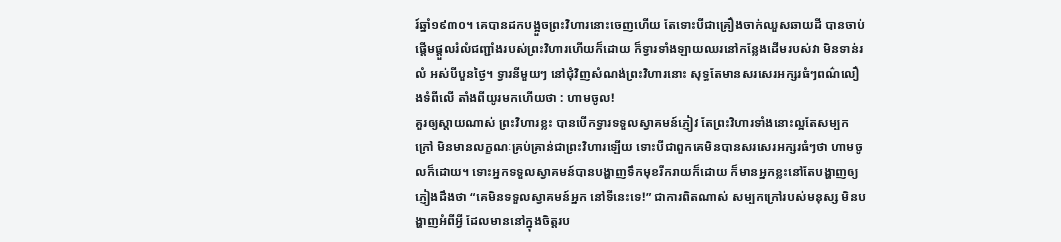រ៍ឆ្នាំ១៩៣០។ គេបានដកបង្អួចព្រះវិហារនោះចេញហើយ តែទោះបីជាគ្រឿងចាក់ឈួសឆាយដី បានចាប់ផ្តើមផ្តួលរំលំជញ្ជាំងរបស់ព្រះវិហារហើយក៏ដោយ ក៏ទ្វារទាំងឡាយឈរនៅកន្លែងដើមរបស់វា មិនទាន់រលំ អស់បីបួនថ្ងៃ។ ទ្វារនីមួយៗ នៅជុំវិញសំណង់ព្រះវិហារនោះ សុទ្ធតែមានសរសេរអក្សរធំៗពណ៌លឿងទំពីលើ តាំងពីយូរមកហើយថា : ហាមចូល!
គួរឲ្យស្តាយណាស់ ព្រះវិហារខ្លះ បានបើកទ្វារទទួលស្វាគមន៍ភ្ញៀវ តែព្រះវិហារទាំងនោះល្អតែសម្បកក្រៅ មិនមានលក្ខណៈគ្រប់គ្រាន់ជាព្រះវិហារឡើយ ទោះបីជាពួកគេមិនបានសរសេរអក្សរធំៗថា ហាមចូលក៏ដោយ។ ទោះអ្នកទទួលស្វាគមន៍បានបង្ហាញទឹកមុខរីករាយក៏ដោយ ក៏មានអ្នកខ្លះនៅតែបង្ហាញឲ្យភ្ញៀងដឹងថា “គេមិនទទួលស្វាគមន៍អ្នក នៅទីនេះទេ!” ជាការពិតណាស់ សម្បកក្រៅរបស់មនុស្ស មិនបង្ហាញអំពីអ្វី ដែលមាននៅក្នុងចិត្តរប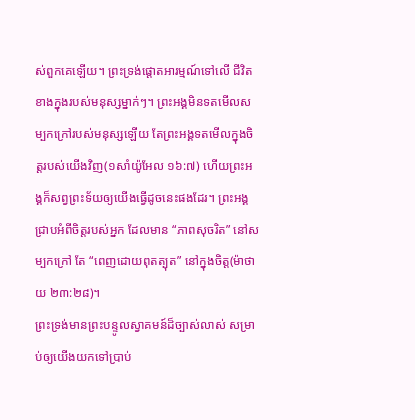ស់ពួកគេឡើយ។ ព្រះទ្រង់ផ្តោតអារម្មណ៍ទៅលើ ជីវិតខាងក្នុងរបស់មនុស្សម្នាក់ៗ។ ព្រះអង្គមិនទតមើលសម្បកក្រៅរបស់មនុស្សឡើយ តែព្រះអង្គទតមើលក្នុងចិត្តរបស់យើងវិញ(១សាំយ៉ូអែល ១៦:៧) ហើយព្រះអង្គក៏សព្វព្រះទ័យឲ្យយើងធ្វើដូចនេះផងដែរ។ ព្រះអង្គជ្រាបអំពីចិត្តរបស់អ្នក ដែលមាន “ភាពសុចរិត” នៅសម្បកក្រៅ តែ “ពេញដោយពុតត្បុត” នៅក្នុងចិត្ត(ម៉ាថាយ ២៣:២៨)។
ព្រះទ្រង់មានព្រះបន្ទូលស្វាគមន៍ដ៏ច្បាស់លាស់ សម្រាប់ឲ្យយើងយកទៅប្រាប់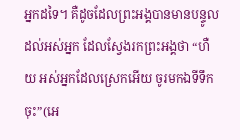អ្នកដទៃ។ គឺដូចដែលព្រះអង្គបានមានបន្ទូលដល់អស់អ្នក ដែលស្វែងរកព្រះអង្គថា “ហឺយ អស់អ្នកដែលស្រេកអើយ ចូរមកឯទីទឹកចុះ”(អេ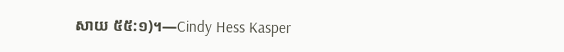សាយ ៥៥:១)។—Cindy Hess Kasper